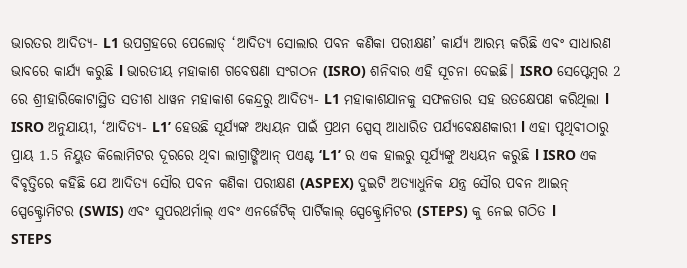ଭାରତର ଆଦିତ୍ୟ- L1 ଉପଗ୍ରହରେ ପେଲୋଡ୍ ‘ଆଦିତ୍ୟ ସୋଲାର ପବନ କଣିକା ପରୀକ୍ଷଣ’ କାର୍ଯ୍ୟ ଆରମ୍ଭ କରିଛି ଏବଂ ସାଧାରଣ ଭାବରେ କାର୍ଯ୍ୟ କରୁଛି l ଭାରତୀୟ ମହାକାଶ ଗବେଷଣା ସଂଗଠନ (ISRO) ଶନିବାର ଏହି ସୂଚନା ଦେଇଛି। ISRO ସେପ୍ଟେମ୍ବର 2 ରେ ଶ୍ରୀହାରିକୋଟାସ୍ଥିତ ସତୀଶ ଧାୱନ ମହାକାଶ କେନ୍ଦ୍ରରୁ ଆଦିତ୍ୟ- L1 ମହାକାଶଯାନକୁ ସଫଳତାର ସହ ଉତକ୍ଷେପଣ କରିଥିଲା l
ISRO ଅନୁଯାୟୀ, ‘ଆଦିତ୍ୟ- L1’ ହେଉଛି ସୂର୍ଯ୍ୟଙ୍କ ଅଧ୍ୟୟନ ପାଇଁ ପ୍ରଥମ ସ୍ପେସ୍ ଆଧାରିତ ପର୍ଯ୍ୟବେକ୍ଷଣକାରୀ l ଏହା ପୃଥିବୀଠାରୁ ପ୍ରାୟ 1.5 ନିୟୁତ କିଲୋମିଟର ଦୂରରେ ଥିବା ଲାଗ୍ରାଙ୍ଗିଆନ୍ ପଏଣ୍ଟ ‘L1’ ର ଏକ ହାଲରୁ ସୂର୍ଯ୍ୟଙ୍କୁ ଅଧ୍ୟୟନ କରୁଛି l ISRO ଏକ ବିବୃତ୍ତିରେ କହିଛି ଯେ ଆଦିତ୍ୟ ସୌର ପବନ କଣିକା ପରୀକ୍ଷଣ (ASPEX) ଦୁଇଟି ଅତ୍ୟାଧୁନିକ ଯନ୍ତ୍ର ସୌର ପବନ ଆଇନ୍ ସ୍ପେକ୍ଟ୍ରୋମିଟର (SWIS) ଏବଂ ସୁପରଥର୍ମାଲ୍ ଏବଂ ଏନର୍ଜେଟିକ୍ ପାର୍ଟିକାଲ୍ ସ୍ପେକ୍ଟ୍ରୋମିଟର (STEPS) କୁ ନେଇ ଗଠିତ l
STEPS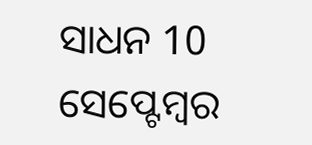ସାଧନ 10 ସେପ୍ଟେମ୍ବର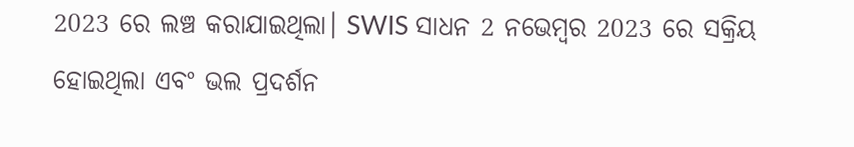2023 ରେ ଲଞ୍ଚ କରାଯାଇଥିଲା। SWIS ସାଧନ 2 ନଭେମ୍ବର 2023 ରେ ସକ୍ରିୟ ହୋଇଥିଲା ଏବଂ ଭଲ ପ୍ରଦର୍ଶନ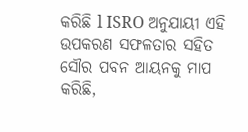କରିଛି l ISRO ଅନୁଯାୟୀ ଏହି ଉପକରଣ ସଫଳତାର ସହିତ ସୌର ପବନ ଆୟନକୁ ମାପ କରିଛି,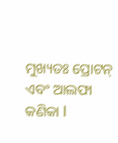ମୁଖ୍ୟତଃ ପ୍ରୋଟନ୍ ଏବଂ ଆଲଫା କଣିକା l